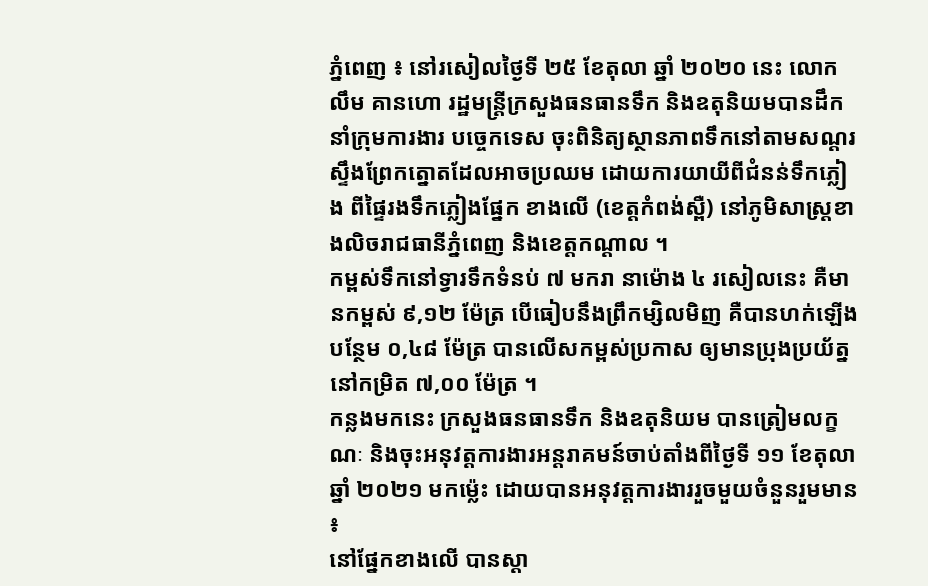ភ្នំពេញ ៖ នៅរសៀលថ្ងៃទី ២៥ ខែតុលា ឆ្នាំ ២០២០ នេះ លោក លឹម គានហោ រដ្ឋមន្ត្រីក្រសួងធនធានទឹក និងឧតុនិយមបានដឹកនាំក្រុមការងារ បច្ចេកទេស ចុះពិនិត្យស្ថានភាពទឹកនៅតាមសណ្តរស្ទឹងព្រែកត្នោតដែលអាចប្រឈម ដោយការយាយីពីជំនន់ទឹកភ្លៀង ពីផ្ទៃរងទឹកភ្លៀងផ្នែក ខាងលើ (ខេត្តកំពង់ស្ពឺ) នៅភូមិសាស្ត្រខាងលិចរាជធានីភ្នំពេញ និងខេត្តកណ្តាល ។
កម្ពស់ទឹកនៅទ្វារទឹកទំនប់ ៧ មករា នាម៉ោង ៤ រសៀលនេះ គឺមានកម្ពស់ ៩,១២ ម៉ែត្រ បើធៀបនឹងព្រឹកម្សិលមិញ គឺបានហក់ឡើងបន្ថែម ០,៤៨ ម៉ែត្រ បានលើសកម្ពស់ប្រកាស ឲ្យមានប្រុងប្រយ័ត្ន នៅកម្រិត ៧,០០ ម៉ែត្រ ។
កន្លងមកនេះ ក្រសួងធនធានទឹក និងឧតុនិយម បានត្រៀមលក្ខណៈ និងចុះអនុវត្តការងារអន្តរាគមន៍ចាប់តាំងពីថ្ងៃទី ១១ ខែតុលា ឆ្នាំ ២០២១ មកម្ល៉េះ ដោយបានអនុវត្តការងាររួចមួយចំនួនរួមមាន ៖
នៅផ្នែកខាងលើ បានស្តា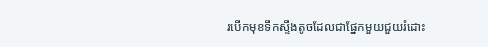របើកមុខទឹកស្ទឹងតូចដែលជាផ្នែកមួយជួយរំដោះ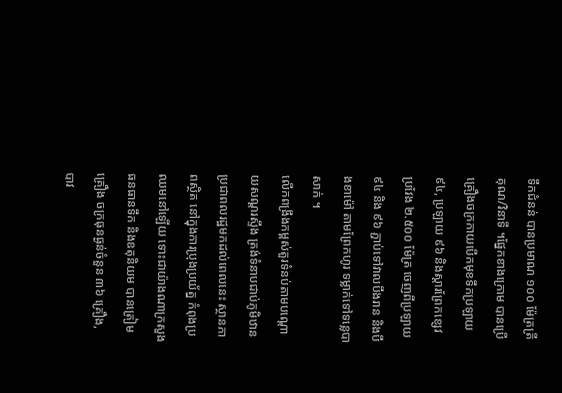ទឹកជំនន់ បានប្រមាណ ១០០ ម៉ែត្រត្រីគុណ/វិនាទី ។ផ្នែកខាងក្រោម បានប្រើគ្រឿងចក្រកាយបើកមុខទឹកប្រឡាយ ៩៤, ប្រឡាយ ៩៦ និងស្តារព្រែកខ្សេវ ប្រវែង ២.៥០០ ម៉ែត្រ ចេញពីប្រឡាយ ៩៤ និង ៩៦ ភ្ជាប់ទៅវាលបឹងរាន និងបឹងខាម៉ៅ តាមព្រែកហូរ ទម្លាក់ទៅទន្លេបាសាក់ ។
លើកពង្រឹងកម្ពស់តួរទំនប់តាមបណ្តោយសណ្តរស្ទឹង ត្រង់ទំនាបជាប់ភូមិឋានប្រជាពលរដ្ឋមកដល់ពេលនេះ ស្ថានភាពស្ថិត នៅក្នុងការប្រុងប្រយ័ត្ន កំពុងប្រឈមនៅឡើយ ទោះជាយ៉ាងណាក្រសួងធនធានទឹក និងឧតុនិយម បានត្រៀមគ្រឿង ចក្រធុនធ្ងន់ចំនួន ៣៦ គ្រឿង, បាវ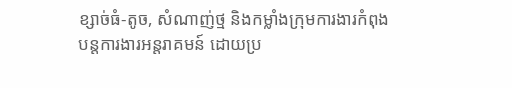ខ្សាច់ធំ-តូច, សំណាញ់ថ្ម និងកម្លាំងក្រុមការងារកំពុង បន្តការងារអន្តរាគមន៍ ដោយប្រ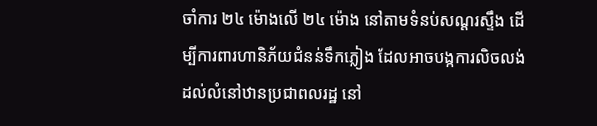ចាំការ ២៤ ម៉ោងលើ ២៤ ម៉ោង នៅតាមទំនប់សណ្តរស្ទឹង ដើម្បីការពារហានិភ័យជំនន់ទឹកភ្លៀង ដែលអាចបង្កការលិចលង់ ដល់លំនៅឋានប្រជាពលរដ្ឋ នៅ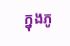ក្នុងភូ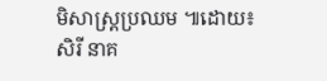មិសាស្រ្តប្រឈម ៕ដោយ៖ សិរី នាគ